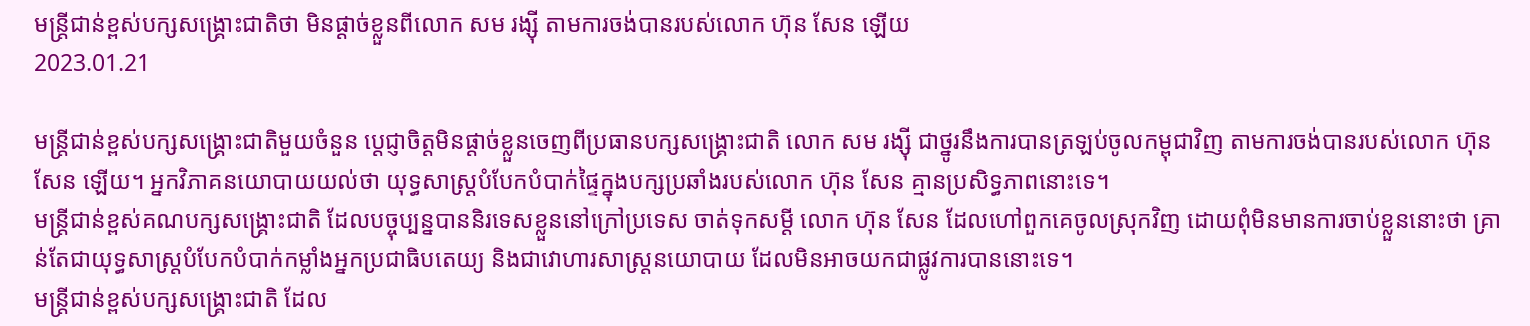មន្ត្រីជាន់ខ្ពស់បក្សសង្គ្រោះជាតិថា មិនផ្ដាច់ខ្លួនពីលោក សម រង្ស៊ី តាមការចង់បានរបស់លោក ហ៊ុន សែន ឡើយ
2023.01.21

មន្ត្រីជាន់ខ្ពស់បក្សសង្គ្រោះជាតិមួយចំនួន ប្ដេជ្ញាចិត្តមិនផ្ដាច់ខ្លួនចេញពីប្រធានបក្សសង្គ្រោះជាតិ លោក សម រង្ស៊ី ជាថ្នូរនឹងការបានត្រឡប់ចូលកម្ពុជាវិញ តាមការចង់បានរបស់លោក ហ៊ុន សែន ឡើយ។ អ្នកវិភាគនយោបាយយល់ថា យុទ្ធសាស្ត្របំបែកបំបាក់ផ្ទៃក្នុងបក្សប្រឆាំងរបស់លោក ហ៊ុន សែន គ្មានប្រសិទ្ធភាពនោះទេ។
មន្ត្រីជាន់ខ្ពស់គណបក្សសង្គ្រោះជាតិ ដែលបច្ចុប្បន្នបាននិរទេសខ្លួននៅក្រៅប្រទេស ចាត់ទុកសម្ដី លោក ហ៊ុន សែន ដែលហៅពួកគេចូលស្រុកវិញ ដោយពុំមិនមានការចាប់ខ្លួននោះថា គ្រាន់តែជាយុទ្ធសាស្ត្របំបែកបំបាក់កម្លាំងអ្នកប្រជាធិបតេយ្យ និងជាវោហារសាស្ត្រនយោបាយ ដែលមិនអាចយកជាផ្លូវការបាននោះទេ។
មន្ត្រីជាន់ខ្ពស់បក្សសង្គ្រោះជាតិ ដែល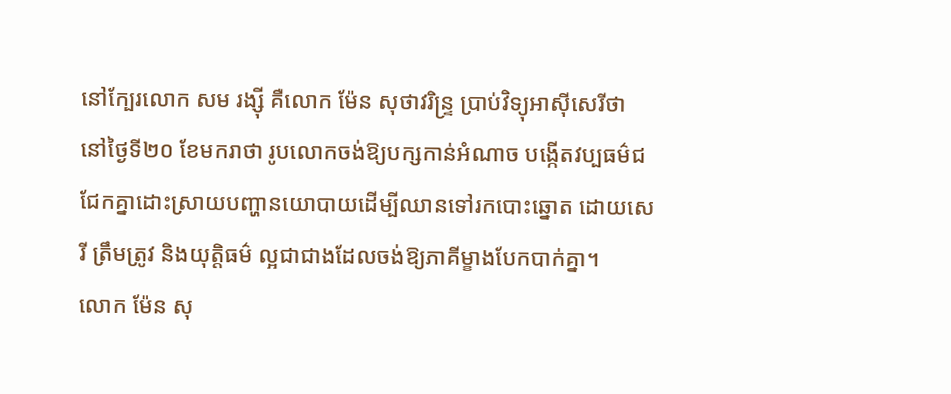នៅក្បែរលោក សម រង្ស៊ី គឺលោក ម៉ែន សុថាវរិន្ទ្រ ប្រាប់វិទ្យុអាស៊ីសេរីថា នៅថ្ងៃទី២០ ខែមករាថា រូបលោកចង់ឱ្យបក្សកាន់អំណាច បង្កើតវប្បធម៌ជជែកគ្នាដោះស្រាយបញ្ហានយោបាយដើម្បីឈានទៅរកបោះឆ្នោត ដោយសេរី ត្រឹមត្រូវ និងយុត្តិធម៌ ល្អជាជាងដែលចង់ឱ្យភាគីម្ខាងបែកបាក់គ្នា។
លោក ម៉ែន សុ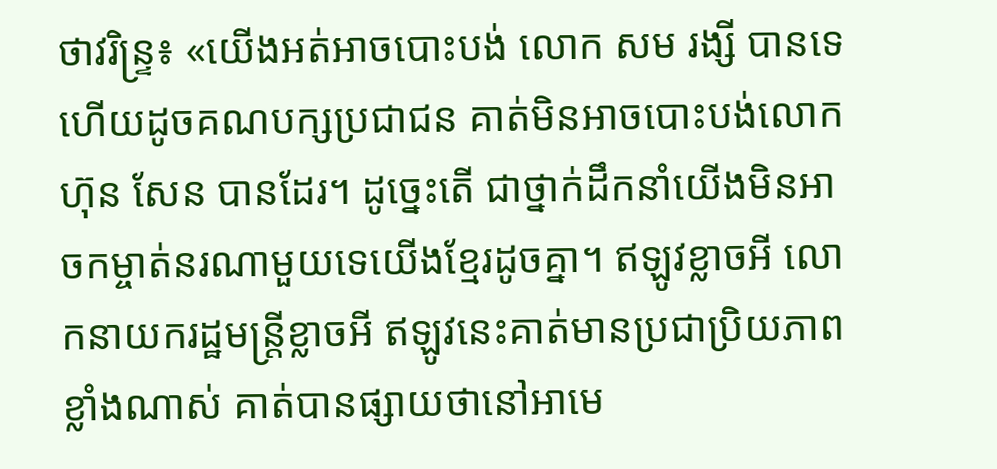ថាវរិន្ទ្រ៖ «យើងអត់អាចបោះបង់ លោក សម រង្សី បានទេ ហើយដូចគណបក្សប្រជាជន គាត់មិនអាចបោះបង់លោក ហ៊ុន សែន បានដែរ។ ដូច្នេះតើ ជាថ្នាក់ដឹកនាំយើងមិនអាចកម្ចាត់នរណាមួយទេយើងខ្មែរដូចគ្នា។ ឥឡូវខ្លាចអី លោកនាយករដ្ឋមន្ត្រីខ្លាចអី ឥឡូវនេះគាត់មានប្រជាប្រិយភាពខ្លាំងណាស់ គាត់បានផ្សាយថានៅអាមេ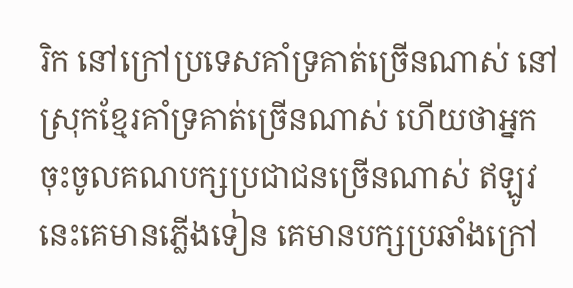រិក នៅក្រៅប្រទេសគាំទ្រគាត់ច្រើនណាស់ នៅស្រុកខ្មែរគាំទ្រគាត់ច្រើនណាស់ ហើយថាអ្នកចុះចូលគណបក្សប្រជាជនច្រើនណាស់ ឥឡូវនេះគេមានភ្លើងទៀន គេមានបក្សប្រឆាំងក្រៅ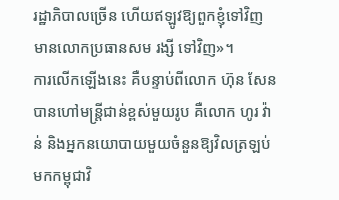រដ្ឋាភិបាលច្រើន ហើយឥឡូវឱ្យពួកខ្ញុំទៅវិញ មានលោកប្រធានសម រង្សី ទៅវិញ»។
ការលើកឡើងនេះ គឺបន្ទាប់ពីលោក ហ៊ុន សែន បានហៅមន្ត្រីជាន់ខ្ពស់មួយរូប គឺលោក ហូរ វ៉ាន់ និងអ្នកនយោបាយមួយចំនួនឱ្យវិលត្រឡប់មកកម្ពុជាវិ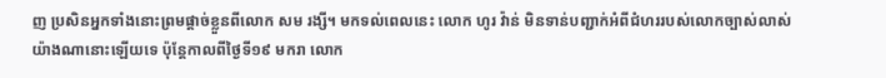ញ ប្រសិនអ្នកទាំងនោះព្រមផ្ដាច់ខ្លួនពីលោក សម រង្សី។ មកទល់ពេលនេះ លោក ហូរ វ៉ាន់ មិនទាន់បញ្ជាក់អំពីជំហររបស់លោកច្បាស់លាស់យ៉ាងណានោះឡើយទេ ប៉ុន្តែកាលពីថ្ងៃទី១៩ មករា លោក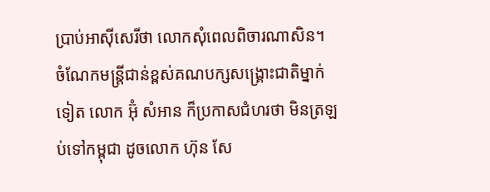ប្រាប់អាស៊ីសេរីថា លោកសុំពេលពិចារណាសិន។
ចំណែកមន្ត្រីជាន់ខ្ពស់គណបក្សសង្គ្រោះជាតិម្នាក់ទៀត លោក អ៊ុំ សំអាន ក៏ប្រកាសជំហរថា មិនត្រឡប់ទៅកម្ពុជា ដូចលោក ហ៊ុន សែ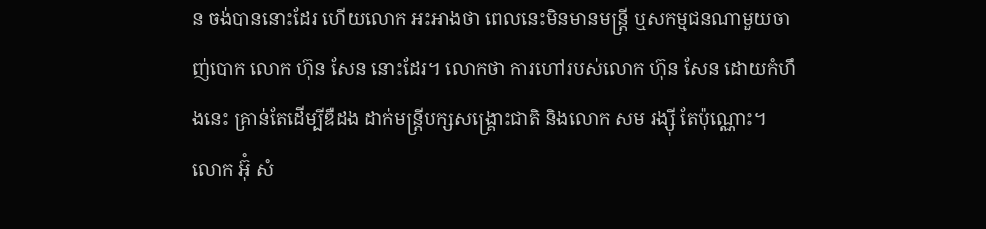ន ចង់បាននោះដែរ ហើយលោក អះអាងថា ពេលនេះមិនមានមន្រ្តី ឬសកម្មជនណាមួយចាញ់បោក លោក ហ៊ុន សែន នោះដែរ។ លោកថា ការហៅរបស់លោក ហ៊ុន សែន ដោយកំហឹងនេះ គ្រាន់តែដើម្បីឌឺដង ដាក់មន្ត្រីបក្សសង្គ្រោះជាតិ និងលោក សម រង្ស៊ី តែប៉ុណ្ណោះ។
លោក អ៊ុំ សំ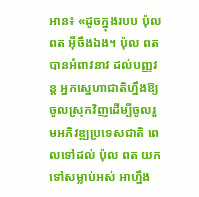អាន៖ «ដូចក្នុងរបប ប៉ុល ពត អ៊ីចឹងឯង។ ប៉ុល ពត បានអំពាវនាវ ដល់បញ្ញវន្ត អ្នកស្នេហាជាតិហ្នឹងឱ្យចូលស្រុកវិញដើម្បីចូលរួមអភិវឌ្ឍប្រទេសជាតិ ពេលទៅដល់ ប៉ុល ពត យកទៅសម្លាប់អស់ អាហ្នឹង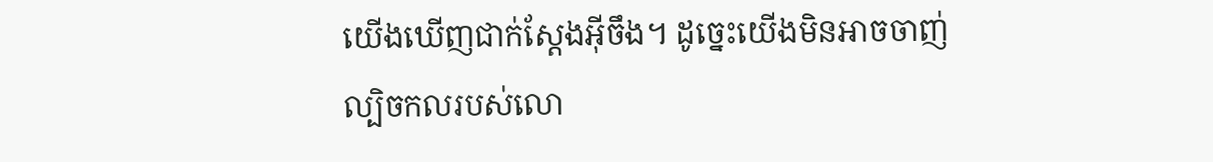យើងឃើញជាក់ស្ដែងអ៊ីចឹង។ ដូច្នេះយើងមិនអាចចាញ់ល្បិចកលរបស់លោ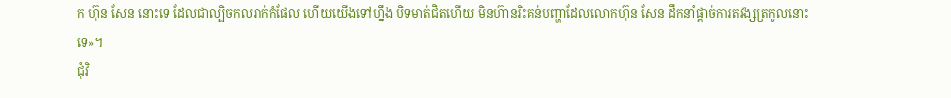ក ហ៊ុន សែន នោះទេ ដែលជាល្បិចកលរាក់កំផែល ហើយយើងទៅហ្នឹង បិទមាត់ជិតហើយ មិនហ៊ានរិះគន់បញ្ហាដែលលោកហ៊ុន សែន ដឹកនាំផ្ដាច់ការតវង្សត្រកូលនោះទេ»។
ជុំវិ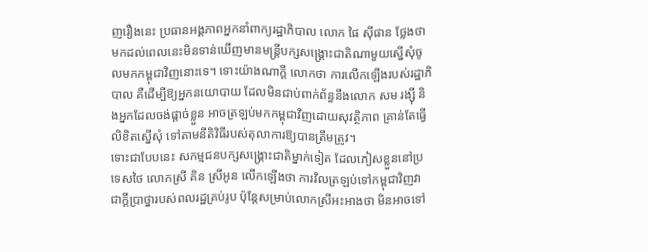ញរឿងនេះ ប្រធានអង្គភាពអ្នកនាំពាក្យរដ្ឋាភិបាល លោក ផៃ ស៊ីផាន ថ្លែងថា មកដល់ពេលនេះមិនទាន់ឃើញមានមន្ត្រីបក្សសង្គ្រោះជាតិណាមួយស្នើសុំចូលមកកម្ពុជាវិញនោះទេ។ ទោះយ៉ាងណាក្ដី លោកថា ការលើកឡើងរបស់រដ្ឋាភិបាល គឺដើម្បីឱ្យអ្នកនយោបាយ ដែលមិនជាប់ពាក់ព័ន្ធនឹងលោក សម រង្ស៊ី និងអ្នកដែលចង់ផ្ដាច់ខ្លួន អាចត្រឡប់មកកម្ពុជាវិញដោយសុវត្ថិភាព គ្រាន់តែធ្វើលិខិតស្នើសុំ ទៅតាមនីតិវិធីរបស់តុលាការឱ្យបានត្រឹមត្រូវ។
ទោះជាបែបនេះ សកម្មជនបក្សសង្គ្រោះជាតិម្នាក់ទៀត ដែលភៀសខ្លួននៅប្រទេសថៃ លោកស្រី គិន ស្រីអូន លើកឡើងថា ការវិលត្រឡប់ទៅកម្ពុជាវិញវាជាក្ដីប្រាថ្នារបស់ពលរដ្ឋគ្រប់រូប ប៉ុន្តែសម្រាប់លោកស្រីអះអាងថា មិនអាចទៅ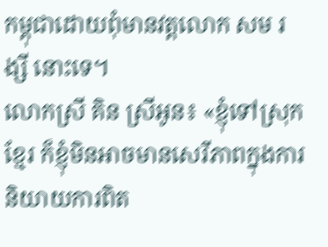កម្ពុជាដោយពុំមានវត្តលោក សម រង្សី នោះទេ។
លោកស្រី គិន ស្រីអូន៖ «ខ្ញុំទៅស្រុកខ្មែរ ក៏ខ្ញុំមិនអាចមានសេរីភាពក្នុងការនិយាយការពិត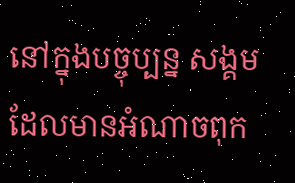នៅក្នុងបច្ចុប្បន្ន សង្គមដែលមានអំណាចពុក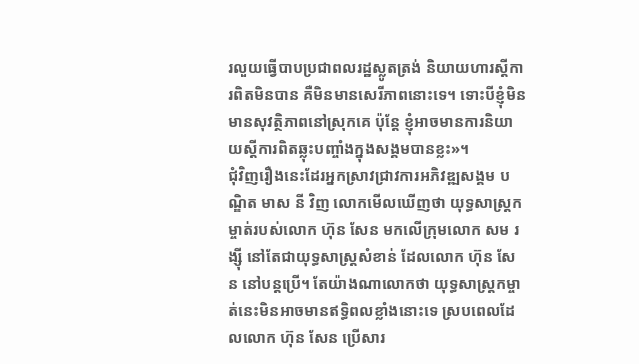រលួយធ្វើបាបប្រជាពលរដ្ឋស្លូតត្រង់ និយាយហារស្ដីការពិតមិនបាន គឺមិនមានសេរីភាពនោះទេ។ ទោះបីខ្ញុំមិនមានសុវត្ថិភាពនៅស្រុកគេ ប៉ុន្តែ ខ្ញុំអាចមានការនិយាយស្ដីការពិតឆ្លុះបញ្ចាំងក្នុងសង្គមបានខ្លះ»។
ជុំវិញរឿងនេះដែរអ្នកស្រាវជ្រាវការអភិវឌ្ឍសង្គម បណ្ឌិត មាស នី វិញ លោកមើលឃើញថា យុទ្ធសាស្ត្រកម្ចាត់របស់លោក ហ៊ុន សែន មកលើក្រុមលោក សម រង្ស៊ី នៅតែជាយុទ្ធសាស្ត្រសំខាន់ ដែលលោក ហ៊ុន សែន នៅបន្តប្រើ។ តែយ៉ាងណាលោកថា យុទ្ធសាស្ត្រកម្ចាត់នេះមិនអាចមានឥទ្ធិពលខ្លាំងនោះទេ ស្របពេលដែលលោក ហ៊ុន សែន ប្រើសារ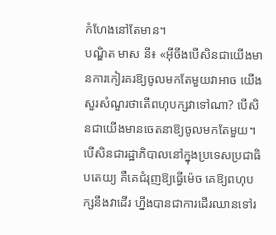កំហែងនៅតែមាន។
បណ្ឌិត មាស នី៖ «អ៊ីចឹងបើសិនជាយើងមានការកៀរគរឱ្យចូលមកតែមួយវាអាច យើងសួរសំណួរថាតើពហុបក្សវាទៅណា? បើសិនជាយើងមានចេតនាឱ្យចូលមកតែមួយ។ បើសិនជារដ្ឋាភិបាលនៅក្នុងប្រទេសប្រជាធិបតេយ្យ គឺគេជំរុញឱ្យធ្វើម៉េច គេឱ្យពហុបក្សនឹងវាដើរ ហ្នឹងបានជាការដើរឈានទៅរ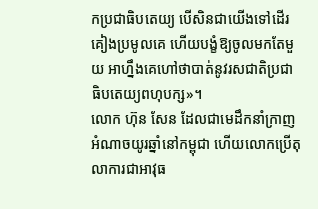កប្រជាធិបតេយ្យ បើសិនជាយើងទៅដើរគៀងប្រមូលគេ ហើយបង្ខំឱ្យចូលមកតែមួយ អាហ្នឹងគេហៅថាបាត់នូវរសជាតិប្រជាធិបតេយ្យពហុបក្ស»។
លោក ហ៊ុន សែន ដែលជាមេដឹកនាំក្រាញអំណាចយូរឆ្នាំនៅកម្ពុជា ហើយលោកប្រើតុលាការជាអាវុធ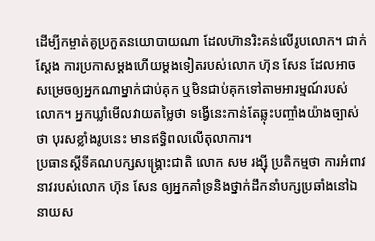ដើម្បីកម្ចាត់គូប្រកួតនយោបាយណា ដែលហ៊ានរិះគន់លើរូបលោក។ ជាក់ស្ដែង ការប្រកាសម្ដងហើយម្ដងទៀតរបស់លោក ហ៊ុន សែន ដែលអាចសម្រេចឲ្យអ្នកណាម្នាក់ជាប់គុក ឬមិនជាប់គុកទៅតាមអារម្មណ៍របស់លោក។ អ្នកឃ្លាំមើលវាយតម្លៃថា ទង្វើនេះកាន់តែឆ្លុះបញ្ចាំងយ៉ាងច្បាស់ថា បុរសខ្លាំងរូបនេះ មានឥទ្ធិពលលើតុលាការ។
ប្រធានស្ដីទីគណបក្សសង្គ្រោះជាតិ លោក សម រង្ស៊ី ប្រតិកម្មថា ការអំពាវនាវរបស់លោក ហ៊ុន សែន ឲ្យអ្នកគាំទ្រនិងថ្នាក់ដឹកនាំបក្សប្រឆាំងនៅឯនាយស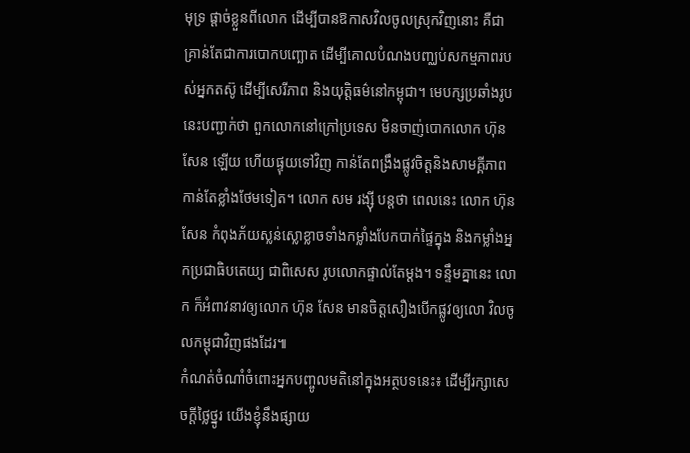មុទ្រ ផ្ដាច់ខ្លួនពីលោក ដើម្បីបានឱកាសវិលចូលស្រុកវិញនោះ គឺជាគ្រាន់តែជាការបោកបញ្ឆោត ដើម្បីគោលបំណងបញ្ឈប់សកម្មភាពរបស់អ្នកតស៊ូ ដើម្បីសេរីភាព និងយុត្តិធម៌នៅកម្ពុជា។ មេបក្សប្រឆាំងរូបនេះបញ្ជាក់ថា ពួកលោកនៅក្រៅប្រទេស មិនចាញ់បោកលោក ហ៊ុន សែន ឡើយ ហើយផ្ទុយទៅវិញ កាន់តែពង្រឹងផ្លូវចិត្តនិងសាមគ្គីភាពកាន់តែខ្លាំងថែមទៀត។ លោក សម រង្ស៊ី បន្តថា ពេលនេះ លោក ហ៊ុន សែន កំពុងភ័យស្លន់ស្លោខ្លាចទាំងកម្លាំងបែកបាក់ផ្ទៃក្នុង និងកម្លាំងអ្នកប្រជាធិបតេយ្យ ជាពិសេស រូបលោកផ្ទាល់តែម្ដង។ ទន្ទឹមគ្នានេះ លោក ក៏អំពាវនាវឲ្យលោក ហ៊ុន សែន មានចិត្តសឿងបើកផ្លូវឲ្យលោ វិលចូលកម្ពុជាវិញផងដែរ៕
កំណត់ចំណាំចំពោះអ្នកបញ្ចូលមតិនៅក្នុងអត្ថបទនេះ៖ ដើម្បីរក្សាសេចក្ដីថ្លៃថ្នូរ យើងខ្ញុំនឹងផ្សាយ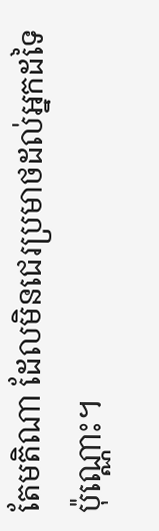តែមតិណា ដែលមិនជេរប្រមាថដល់អ្នកដទៃប៉ុណ្ណោះ។